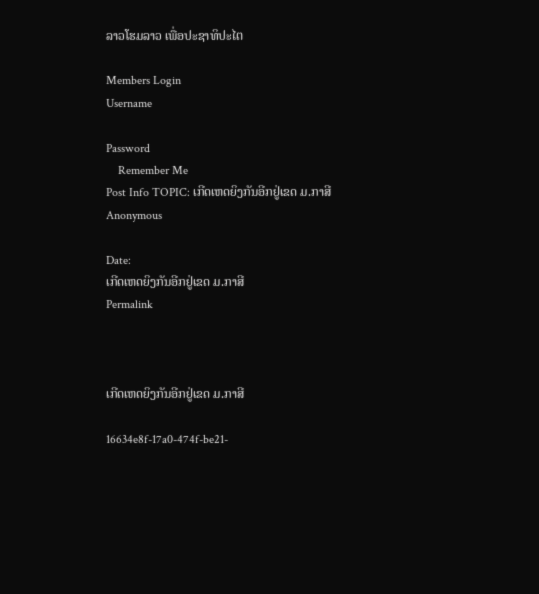ລາວໂຮມລາວ ເພື່ອປະຊາທິປະໄຕ

Members Login
Username

Password
    Remember Me
Post Info TOPIC: ເກີດເຫດຍິງກັນອີກຢູ່ເຂດ ມ.ກາສີ
Anonymous

Date:
ເກີດເຫດຍິງກັນອີກຢູ່ເຂດ ມ.ກາສີ
Permalink



ເກີດເຫດຍິງກັນອີກຢູ່ເຂດ ມ.ກາສີ

16634e8f-17a0-474f-be21-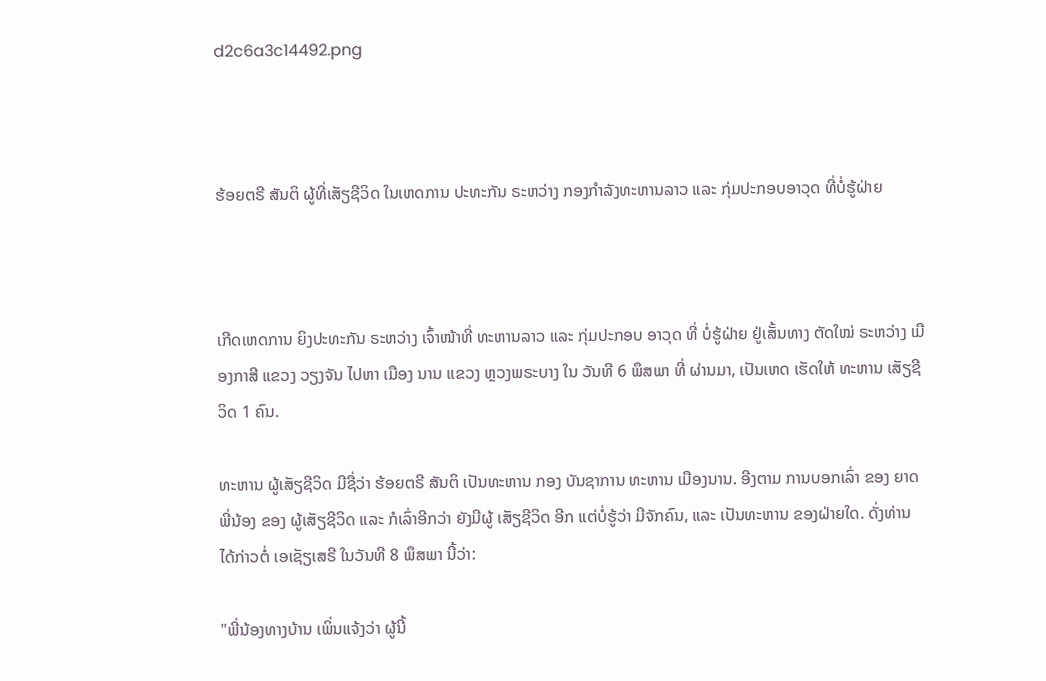d2c6a3c14492.png



ຮ້ອຍຕຣີ ສັນຕິ ຜູ້ທີ່ເສັຽຊີວິດ ໃນເຫດການ ປະທະກັນ ຣະຫວ່າງ ກອງກໍາລັງທະຫານລາວ ແລະ ກຸ່ມປະກອບອາວຸດ ທີ່ບໍ່ຮູ້ຝ່າຍ



ເກີດເຫດການ ຍິງປະທະກັນ ຣະຫວ່າງ ເຈົ້າໜ້າທີ່ ທະຫານລາວ ແລະ ກຸ່ມປະກອບ ອາວຸດ ທີ່ ບໍ່ຮູ້ຝ່າຍ ຢູ່ເສັ້ນທາງ ຕັດໃໝ່ ຣະຫວ່າງ ເມືອງກາສີ ແຂວງ ວຽງຈັນ ໄປຫາ ເມືອງ ນານ ແຂວງ ຫຼວງພຣະບາງ ໃນ ວັນທີ 6 ພຶສພາ ທີ່ ຜ່ານມາ, ເປັນເຫດ ເຮັດໃຫ້ ທະຫານ ເສັຽຊີວິດ 1 ຄົນ.

ທະຫານ ຜູ້ເສັຽຊີວິດ ມີຊື່ວ່າ ຮ້ອຍຕຣີ ສັນຕິ ເປັນທະຫານ ກອງ ບັນຊາການ ທະຫານ ເມືອງນານ. ອີງຕາມ ການບອກເລົ່າ ຂອງ ຍາດ ພີ່ນ້ອງ ຂອງ ຜູ້ເສັຽຊີວິດ ແລະ ກໍເລົ່າອີກວ່າ ຍັງມີຜູ້ ເສັຽຊີວິດ ອີກ ແຕ່ບໍ່ຮູ້ວ່າ ມີຈັກຄົນ, ແລະ ເປັນທະຫານ ຂອງຝ່າຍໃດ. ດັ່ງທ່ານ ໄດ້ກ່າວຕໍ່ ເອເຊັຽເສຣີ ໃນວັນທີ 8 ພຶສພາ ນີ້ວ່າ:

"ພີ່ນ້ອງທາງບ້ານ ເພິ່ນແຈ້ງວ່າ ຜູ້ນີ້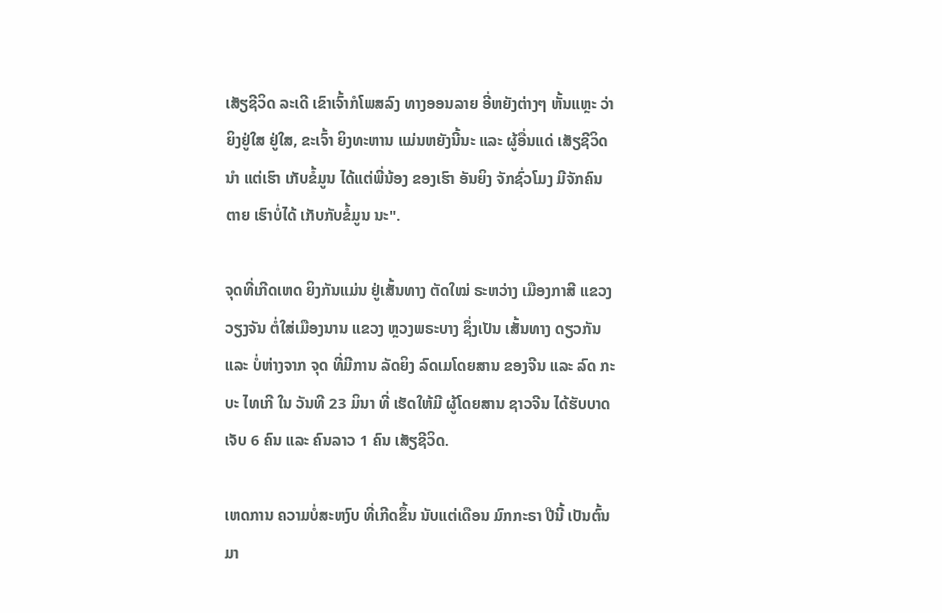ເສັຽຊີວິດ ລະເດີ ເຂົາເຈົ້າກໍໂພສລົງ ທາງອອນລາຍ ອີ່ຫຍັງຕ່າງໆ ຫັ້ນແຫຼະ ວ່າ ຍິງຢູ່ໃສ ຢູ່ໃສ, ຂະເຈົ້າ ຍິງທະຫານ ແມ່ນຫຍັງນີ້ນະ ແລະ ຜູ້ອື່ນແດ່ ເສັຽຊີວິດນຳ ແຕ່ເຮົາ ເກັບຂໍ້ມູນ ໄດ້ແຕ່ພີ່ນ້ອງ ຂອງເຮົາ ອັນຍິງ ຈັກຊົ່ວໂມງ ມີຈັກຄົນຕາຍ ເຮົາບໍ່ໄດ້ ເກັບກັບຂໍ້ມູນ ນະ".

ຈຸດທີ່ເກີດເຫດ ຍິງກັນແມ່ນ ຢູ່ເສັ້ນທາງ ຕັດໃໝ່ ຣະຫວ່າງ ເມືອງກາສີ ແຂວງ ວຽງຈັນ ຕໍ່ໃສ່ເມືອງນານ ແຂວງ ຫຼວງພຣະບາງ ຊຶ່ງເປັນ ເສັ້ນທາງ ດຽວກັນ ແລະ ບໍ່ຫ່າງຈາກ ຈຸດ ທີ່ມີການ ລັດຍິງ ລົດເມໂດຍສານ ຂອງຈີນ ແລະ ລົດ ກະບະ ໄທເກີ ໃນ ວັນທີ 23 ມິນາ ທີ່ ເຮັດໃຫ້ມີ ຜູ້ໂດຍສານ ຊາວຈີນ ໄດ້ຮັບບາດເຈັບ 6 ຄົນ ແລະ ຄົນລາວ 1 ຄົນ ເສັຽຊີວິດ.

ເຫດການ ຄວາມບໍ່ສະຫງົບ ທີ່ເກີດຂຶ້ນ ນັບແຕ່ເດືອນ ມົກກະຣາ ປີນີ້ ເປັນຕົ້ນມາ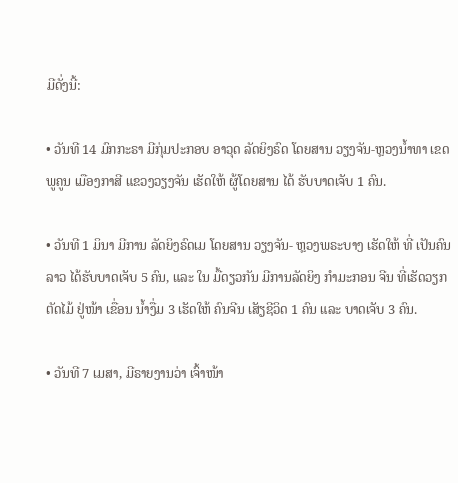ມີດັ່ງນີ້:

• ວັນທີ 14 ມົກກະຣາ ມີກຸ່ມປະກອບ ອາວຸດ ລັດຍິງຣົດ ໂດຍສານ ວຽງຈັນ-ຫຼວງນໍ້າທາ ເຂດພູຄູນ ເມືອງກາສີ ແຂວງວຽງຈັນ ເຮັດໃຫ້ ຜູ້ໂດຍສານ ໄດ້ ຮັບບາດເຈັບ 1 ຄົນ.

• ວັນທີ 1 ມິນາ ມີການ ລັດຍິງຣົດເມ ໂດຍສານ ວຽງຈັນ- ຫຼວງພຣະບາງ ເຮັດໃຫ້ ທີ່ ເປັນຄົນລາວ ໄດ້ຮັບບາດເຈັບ 5 ຄົນ, ແລະ ໃນ ມື້ດຽວກັນ ມີການລັດຍິງ ກໍາມະກອນ ຈີນ ທີ່ເຮັດວຽກ ຕັດໄມ້ ຢູ່ໜ້າ ເຂື່ອນ ນໍ້າງື່ມ 3 ເຮັດໃຫ້ ຄົນຈີນ ເສັຽຊີວິດ 1 ຄົນ ແລະ ບາດເຈັບ 3 ຄົນ.

• ວັນທີ 7 ເມສາ, ມີຣາຍງານວ່າ ເຈົ້າໜ້າ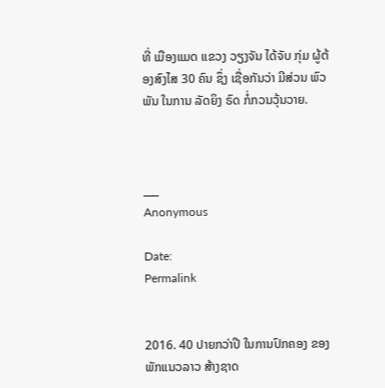ທີ່ ເມືອງແມດ ແຂວງ ວຽງຈັນ ໄດ້ຈັບ ກຸ່ມ ຜູ້ຕ້ອງສົງໄສ 30 ຄົນ ຊຶ່ງ ເຊື່ອກັນວ່າ ມີສ່ວນ ພົວພັນ ໃນການ ລັດຍິງ ຣົດ ກໍ່ກວນວຸ້ນວາຍ.



___
Anonymous

Date:
Permalink


2016. 40 ປາຍກວ່າປີ ໃນການປົກຄອງ ຂອງພັກແນວລາວ ສ້າງຊາດ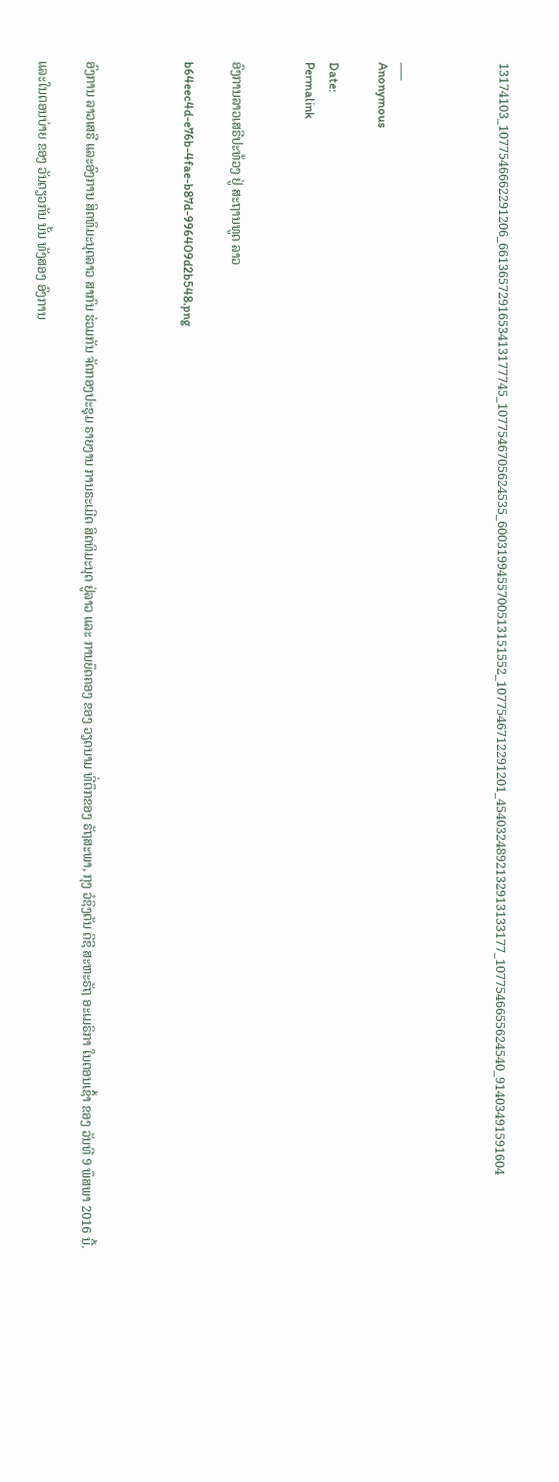13174103_1077546662291206_6613657291653413177745_1077546705624535_6003199455700513151552_1077546712291201_4540324892132913133177_1077546655624540_91403491591604



___
Anonymous

Date:
Permalink


ອົງການລາວເສຣີປະທ້ວງ ຢູ່ ສະຖານທູດ ລາວ

b64eec4d-e76b-4fae-b87d-996409d2b548.png



ອົງການ ລາວເສຣີ ແລະອົງການ ສິດທິມະນຸດລາວ ສາກົນ ຮ່ວມກັນ ຈັດກອງປະຊຸມ ຣາຍງານ ການຣະເມີດ ສິດທິມະນຸດ ຢູ່ລາວ ແລະ ການຍຶດຄອງ ຂອງ ວຽດນາມ ທີ່ຕຶກຂອງ ຣັຖສະພາ, ກຸງ ວໍຊິງຕັນ ດີຊີ ສະຫະຣັຖ ອະເມຣິກາ ໃນຕອນເຊົ້າ ຂອງ ວັນທີ 9 ພຶສພາ 2016 ນີ້.

ແລະໃນຕອນບ່າຍ ຂອງ ວັນດຽວກັນ ນັ້ນ ທັງສອງ ອົງການ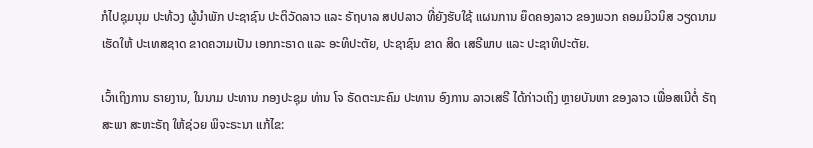ກໍໄປຊຸມນຸມ ປະທ້ວງ ຜູ້ນໍາພັກ ປະຊາຊົນ ປະຕິວັດລາວ ແລະ ຣັຖບາລ ສປປລາວ ທີ່ຍັງຮັບໃຊ້ ແຜນການ ຍຶດຄອງລາວ ຂອງພວກ ຄອມມິວນິສ ວຽດນາມ ເຮັດໃຫ້ ປະເທສຊາດ ຂາດຄວາມເປັນ ເອກກະຣາດ ແລະ ອະທິປະຕັຍ, ປະຊາຊົນ ຂາດ ສິດ ເສຣີພາບ ແລະ ປະຊາທິປະຕັຍ.

ເວົ້າເຖິງການ ຣາຍງານ, ໃນນາມ ປະທານ ກອງປະຊຸມ ທ່ານ ໂຈ ຣັດຕະນະຄົມ ປະທານ ອົງການ ລາວເສຣີ ໄດ້ກ່າວເຖິງ ຫຼາຍບັນຫາ ຂອງລາວ ເພື່ອສເນີຕໍ່ ຣັຖສະພາ ສະຫະຣັຖ ໃຫ້ຊ່ວຍ ພິຈະຣະນາ ແກ້ໄຂ: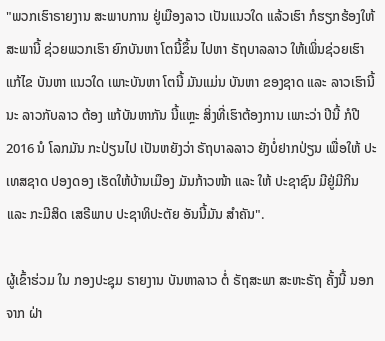"ພວກເຮົາຣາຍງານ ສະພາບການ ຢູ່ເມືອງລາວ ເປັນແນວໃດ ແລ້ວເຮົາ ກໍຮຽກຮ້ອງໃຫ້ ສະພານີ້ ຊ່ວຍພວກເຮົາ ຍົກບັນຫາ ໂຕນີ້ຂຶ້ນ ໄປຫາ ຣັຖບາລລາວ ໃຫ້ເພິ່ນຊ່ວຍເຮົາ ແກ້ໄຂ ບັນຫາ ແນວໃດ ເພາະບັນຫາ ໂຕນີ້ ມັນແມ່ນ ບັນຫາ ຂອງຊາດ ແລະ ລາວເຮົານີ້ນະ ລາວກັບລາວ ຕ້ອງ ແກ້ບັນຫາກັນ ນີ້ແຫຼະ ສິ່ງທີ່ເຮົາຕ້ອງການ ເພາະວ່າ ປີນີ້ ກໍປີ 2016 ນໍ ໂລກມັນ ກະປ່ຽນໄປ ເປັນຫຍັງວ່າ ຣັຖບາລລາວ ຍັງບໍ່ຢາກປ່ຽນ ເພື່ອໃຫ້ ປະເທສຊາດ ປອງດອງ ເຮັດໃຫ້ບ້ານເມືອງ ມັນກ້າວໜ້າ ແລະ ໃຫ້ ປະຊາຊົນ ມີຢູ່ມີກິນ ແລະ ກະມີສິດ ເສຣີພາບ ປະຊາທິປະຕັຍ ອັນນີ້ມັນ ສຳຄັນ".

ຜູ້ເຂົ້າຮ່ວມ ໃນ ກອງປະຊຸມ ຣາຍງານ ບັນຫາລາວ ຕໍ່ ຣັຖສະພາ ສະຫະຣັຖ ຄັ້ງນີ້ ນອກຈາກ ຝ່າ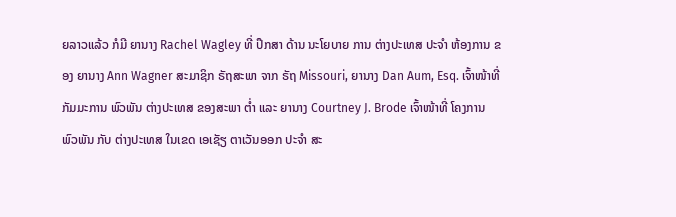ຍລາວແລ້ວ ກໍມີ ຍານາງ Rachel Wagley ທີ່ ປຶກສາ ດ້ານ ນະໂຍບາຍ ການ ຕ່າງປະເທສ ປະຈໍາ ຫ້ອງການ ຂອງ ຍານາງ Ann Wagner ສະມາຊິກ ຣັຖສະພາ ຈາກ ຣັຖ Missouri, ຍານາງ Dan Aum, Esq. ເຈົ້າໜ້າທີ່ ກັມມະການ ພົວພັນ ຕ່າງປະເທສ ຂອງສະພາ ຕໍ່າ ແລະ ຍານາງ Courtney J. Brode ເຈົ້າໜ້າທີ່ ໂຄງການ ພົວພັນ ກັບ ຕ່າງປະເທສ ໃນເຂດ ເອເຊັຽ ຕາເວັນອອກ ປະຈໍາ ສະ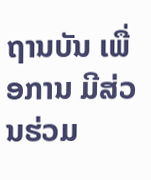ຖານບັນ ເພື່ອການ ມີສ່ວນຮ່ວມ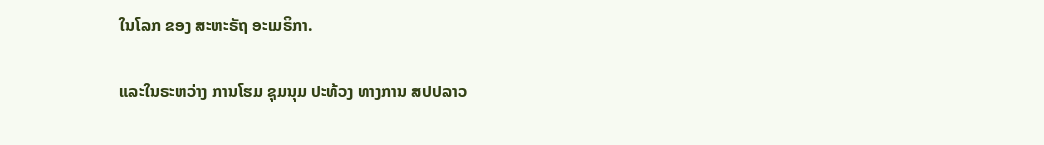ໃນໂລກ ຂອງ ສະຫະຣັຖ ອະເມຣິກາ.

ແລະໃນຣະຫວ່າງ ການໂຮມ ຊຸມນຸມ ປະທ້ວງ ທາງການ ສປປລາວ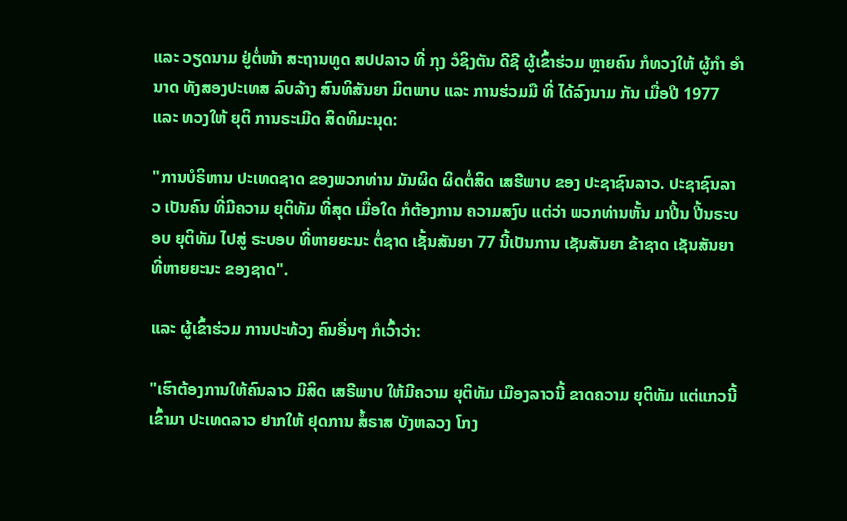ແລະ ວຽດນາມ ຢູ່ຕໍ່ໜ້າ ສະຖານທູດ ສປປລາວ ທີ່ ກຸງ ວໍຊິງຕັນ ດີຊີ ຜູ້ເຂົ້າຮ່ວມ ຫຼາຍຄົນ ກໍທວງໃຫ້ ຜູ້ກໍາ ອໍານາດ ທັງສອງປະເທສ ລົບລ້າງ ສົນທິສັນຍາ ມິຕພາບ ແລະ ການຮ່ວມມື ທີ່ ໄດ້ລົງນາມ ກັນ ເມື່ອປີ 1977 ແລະ ທວງໃຫ້ ຍຸຕິ ການຣະເມີດ ສິດທິມະນຸດ:

"ການບໍຣິຫານ ປະເທດຊາດ ຂອງພວກທ່ານ ມັນຜິດ ຜິດຕໍ່ສິດ ເສຮີພາບ ຂອງ ປະຊາຊົນລາວ. ປະຊາຊົນລາວ ເປັນຄົນ ທີ່ມີຄວາມ ຍຸຕິທັມ ທີ່ສຸດ ເມື່ອໃດ ກໍຕ້ອງການ ຄວາມສງົບ ແຕ່ວ່າ ພວກທ່ານຫັ້ນ ມາປີ້ນ ປີ້ນຣະບອບ ຍຸຕິທັມ ໄປສູ່ ຣະບອບ ທີ່ຫາຍຍະນະ ຕໍ່ຊາດ ເຊັ້ນສັນຍາ 77 ນີ້ເປັນການ ເຊັນສັນຍາ ຂ້າຊາດ ເຊັນສັນຍາ ທີ່ຫາຍຍະນະ ຂອງຊາດ".

ແລະ ຜູ້ເຂົ້າຮ່ວມ ການປະທ້ວງ ຄົນອື່ນໆ ກໍເວົ້າວ່າ:

"ເຮົາຕ້ອງການໃຫ້ຄົນລາວ ມີສິດ ເສຣີພາບ ໃຫ້ມີຄວາມ ຍຸຕິທັມ ເມືອງລາວນີ້ ຂາດຄວາມ ຍຸຕິທັມ ແຕ່ແກວນີ້ ເຂົ້າມາ ປະເທດລາວ ຢາກໃຫ້ ຢຸດການ ສໍ້ຣາສ ບັງຫລວງ ໂກງ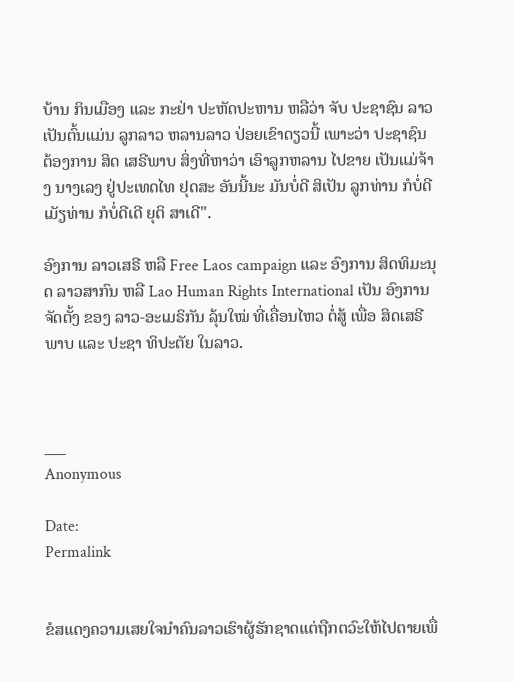ບ້ານ ກິນເມືອງ ແລະ ກະຢ່າ ປະຫັດປະຫານ ຫລືວ່າ ຈັບ ປະຊາຊົນ ລາວ ເປັນຕົ້ນແມ່ນ ລູກລາວ ຫລານລາວ ປ່ອຍເຂົາດຽວນີ້ ເພາະວ່າ ປະຊາຊົນ ຕ້ອງການ ສິດ ເສຣີພາບ ສິ່ງທີ່ຫາວ່າ ເອົາລູກຫລານ ໄປຂາຍ ເປັນແມ່ຈ້າງ ນາງເລງ ຢູ່ປະເທດໄທ ຢຸດສະ ອັນນີ້ນະ ມັນບໍ່ດີ ສິເປັນ ລູກທ່ານ ກໍບໍ່ດີ ເມັຽທ່ານ ກໍບໍ່ດີເດີ ຍຸຕິ ສາເດີ".

ອົງການ ລາວເສຣີ ຫລື Free Laos campaign ແລະ ອົງການ ສິດທິມະນຸດ ລາວສາກົນ ຫລື Lao Human Rights International ເປັນ ອົງການ ຈັດຕັ້ງ ຂອງ ລາວ-ອະເມຣິກັນ ລຸ້ນໃໝ່ ທີ່ເຄື່ອນໄຫວ ຕໍ່ສູ້ ເພື່ອ ສິດເສຣີພາບ ແລະ ປະຊາ ທິປະຕັຍ ໃນລາວ.



___
Anonymous

Date:
Permalink


ຂໍສແດງຄວາມເສຍໃຈນຳຄົນລາວເຮົາຜູ້ຮັກຊາດແຕ່ຖືກຕວົະໃຫ້ໄປຕາຍເພື່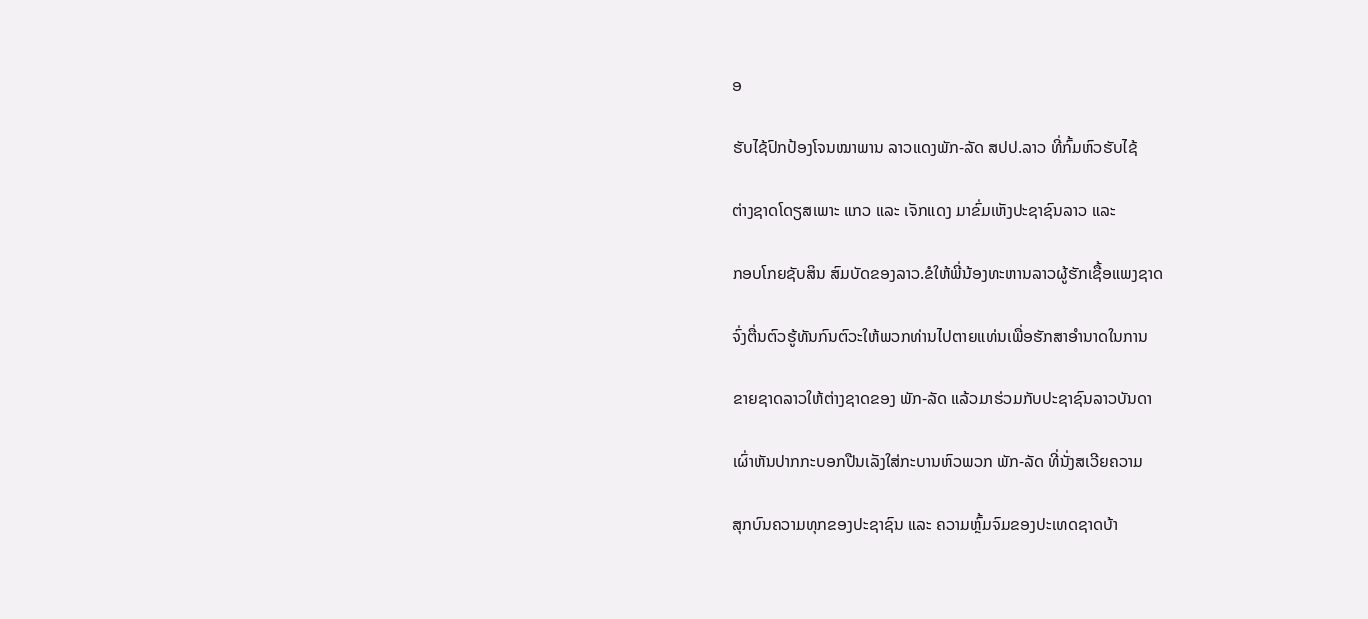ອ

ຮັບໄຊ້ປົກປ້ອງໂຈນໝາພານ ລາວແດງພັກ-ລັດ ສປປ.ລາວ ທີ່ກົ້ມຫົວຮັບໄຊ້

ຕ່າງຊາດໂດຽສເພາະ ແກວ ແລະ ເຈັກແດງ ມາຂົ່ມເຫັງປະຊາຊົນລາວ ແລະ

ກອບໂກຍຊັບສິນ ສົມບັດຂອງລາວ.ຂໍໃຫ້ພີ່ນ້ອງທະຫານລາວຜູ້ຮັກເຊື້ອແພງຊາດ

ຈົ່ງຕື່ນຕົວຮູ້ທັນກົນຕົວະໃຫ້ພວກທ່ານໄປຕາຍແທ່ນເພື່ອຮັກສາອຳນາດໃນການ

ຂາຍຊາດລາວໃຫ້ຕ່າງຊາດຂອງ ພັກ-ລັດ ແລ້ວມາຮ່ວມກັບປະຊາຊົນລາວບັນດາ

ເຜົ່າຫັນປາກກະບອກປືນເລັງໃສ່ກະບານຫົວພວກ ພັກ-ລັດ ທີ່ນັ່ງສເວີຍຄວາມ

ສຸກບົນຄວາມທຸກຂອງປະຊາຊົນ ແລະ ຄວາມຫຼົ້ມຈົມຂອງປະເທດຊາດບ້າ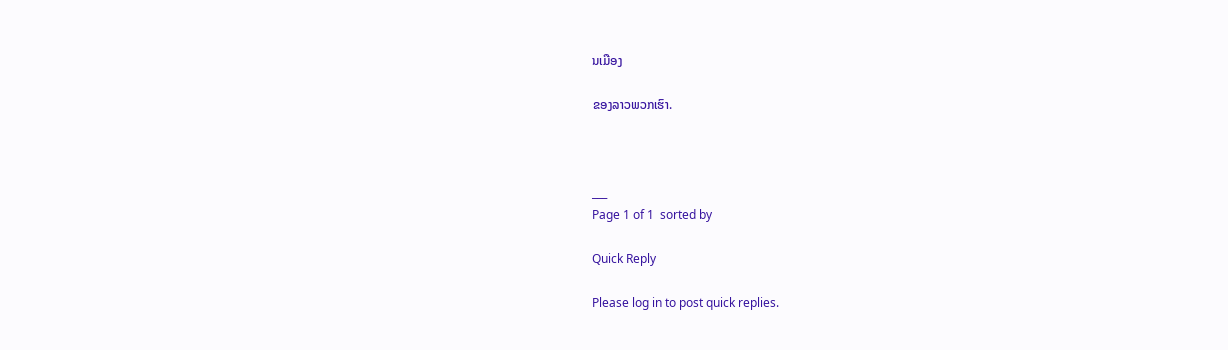ນເມືອງ

ຂອງລາວພວກເຮົາ.



___
Page 1 of 1  sorted by

Quick Reply

Please log in to post quick replies.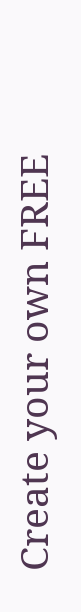Create your own FREE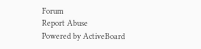Forum
Report Abuse
Powered by ActiveBoard